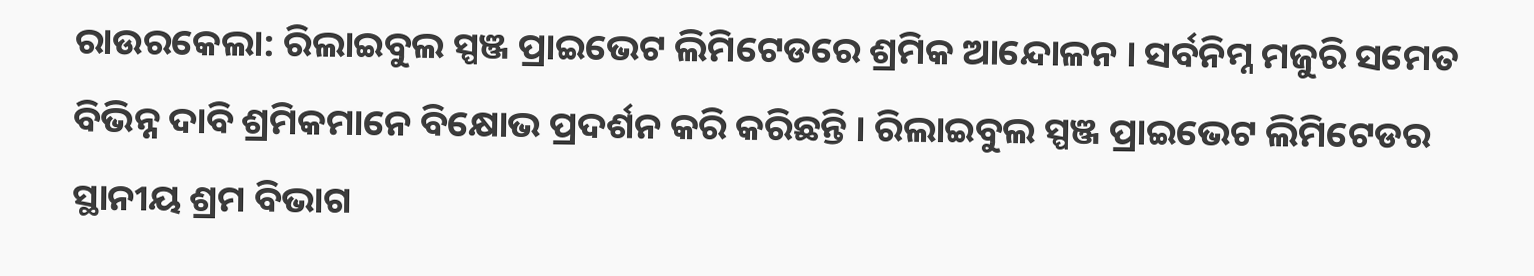ରାଉରକେଲା: ରିଲାଇବୁଲ ସ୍ପଞ୍ଜ ପ୍ରାଇଭେଟ ଲିମିଟେଡରେ ଶ୍ରମିକ ଆନ୍ଦୋଳନ । ସର୍ବନିମ୍ନ ମଜୁରି ସମେତ ବିଭିନ୍ନ ଦାବି ଶ୍ରମିକମାନେ ବିକ୍ଷୋଭ ପ୍ରଦର୍ଶନ କରି କରିଛନ୍ତି । ରିଲାଇବୁଲ ସ୍ପଞ୍ଜ ପ୍ରାଇଭେଟ ଲିମିଟେଡର ସ୍ଥାନୀୟ ଶ୍ରମ ବିଭାଗ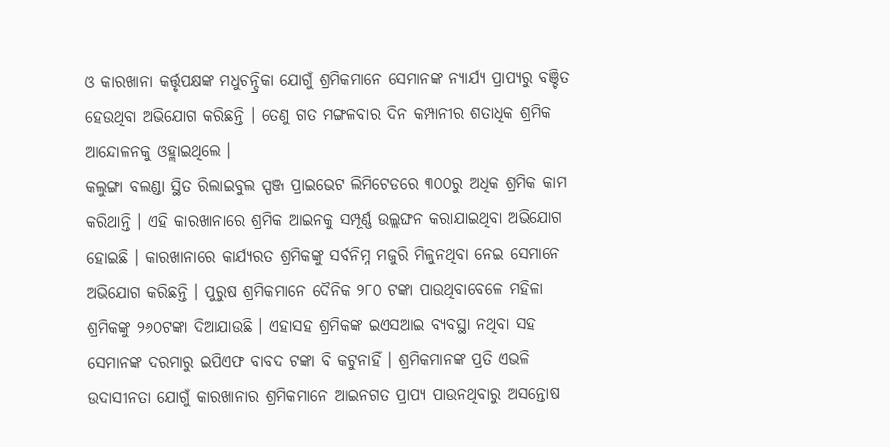ଓ କାରଖାନା କର୍ତ୍ତୃପକ୍ଷଙ୍କ ମଧୁଚନ୍ଦ୍ରିକା ଯୋଗୁଁ ଶ୍ରମିକମାନେ ସେମାନଙ୍କ ନ୍ୟାର୍ଯ୍ୟ ପ୍ରାପ୍ୟରୁ ବଞ୍ଚିତ ହେଉଥିବା ଅଭିଯୋଗ କରିଛନ୍ତି । ତେଣୁ ଗତ ମଙ୍ଗଳବାର ଦିନ କମ୍ପାନୀର ଶତାଧିକ ଶ୍ରମିକ ଆନ୍ଦୋଳନକୁ ଓହ୍ଲାଇଥିଲେ ।
କଲୁଙ୍ଗା ବଲଣ୍ଡା ସ୍ଥିତ ରିଲାଇବୁଲ ସ୍ପଞ୍ଜ ପ୍ରାଇଭେଟ ଲିମିଟେଡରେ ୩୦୦ରୁ ଅଧିକ ଶ୍ରମିକ କାମ କରିଥାନ୍ତି । ଏହି କାରଖାନାରେ ଶ୍ରମିକ ଆଇନକୁ ସମ୍ପୂର୍ଣ୍ଣ ଉଲ୍ଲଙ୍ଘନ କରାଯାଇଥିବା ଅଭିଯୋଗ ହୋଇଛି । କାରଖାନାରେ କାର୍ଯ୍ୟରତ ଶ୍ରମିକଙ୍କୁ ସର୍ବନିମ୍ନ ମଜୁରି ମିଳୁନଥିବା ନେଇ ସେମାନେ ଅଭିଯୋଗ କରିଛନ୍ତି । ପୁରୁଷ ଶ୍ରମିକମାନେ ଦୈନିକ ୨୮୦ ଟଙ୍କା ପାଉଥିବାବେଳେ ମହିଳା ଶ୍ରମିକଙ୍କୁ ୨୬୦ଟଙ୍କା ଦିଆଯାଉଛି । ଏହାସହ ଶ୍ରମିକଙ୍କ ଇଏସଆଇ ବ୍ୟବସ୍ଥା ନଥିବା ସହ ସେମାନଙ୍କ ଦରମାରୁ ଇପିଏଫ ବାବଦ ଟଙ୍କା ବି କଟୁନାହିଁ । ଶ୍ରମିକମାନଙ୍କ ପ୍ରତି ଏଭଳି ଉଦାସୀନତା ଯୋଗୁଁ କାରଖାନାର ଶ୍ରମିକମାନେ ଆଇନଗତ ପ୍ରାପ୍ୟ ପାଉନଥିବାରୁ ଅସନ୍ତୋଷ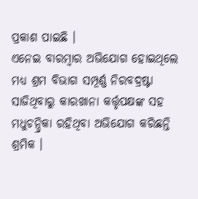ପ୍ରକାଶ ପାଇଛି ।
ଏନେଇ ବାରମ୍ବାର ଅଭିଯୋଗ ହୋଇଥିଲେ ମଧ୍ୟ ଶ୍ରମ ବିଭାଗ ସମ୍ପୂର୍ଣ୍ଣ ନିରବଦ୍ରଷ୍ଟା ସାଜିଥିବାରୁ କାରଖାନା କର୍ତ୍ତୃପକ୍ଷଙ୍କ ସହ ମଧୁଚନ୍ଦ୍ରିକା ରହିଥିବା ଅଭିଯୋଗ କରିଛନ୍ତି ଶ୍ରମିକ ।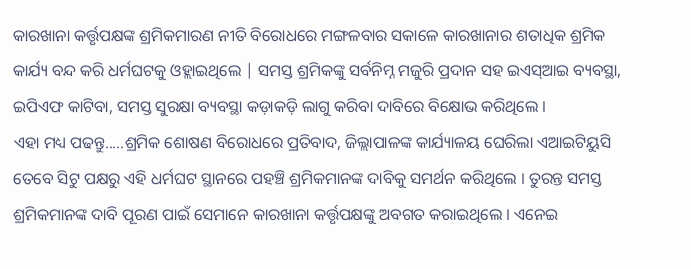କାରଖାନା କର୍ତ୍ତୃପକ୍ଷଙ୍କ ଶ୍ରମିକମାରଣ ନୀତି ବିରୋଧରେ ମଙ୍ଗଳବାର ସକାଳେ କାରଖାନାର ଶତାଧିକ ଶ୍ରମିକ କାର୍ଯ୍ୟ ବନ୍ଦ କରି ଧର୍ମଘଟକୁ ଓହ୍ଲାଇଥିଲେ | ସମସ୍ତ ଶ୍ରମିକଙ୍କୁ ସର୍ବନିମ୍ନ ମଜୁରି ପ୍ରଦାନ ସହ ଇଏସ୍ଆଇ ବ୍ୟବସ୍ଥା, ଇପିଏଫ କାଟିବା, ସମସ୍ତ ସୁରକ୍ଷା ବ୍ୟବସ୍ଥା କଡ଼ାକଡ଼ି ଲାଗୁ କରିବା ଦାବିରେ ବିକ୍ଷୋଭ କରିଥିଲେ ।
ଏହା ମଧ୍ୟ ପଢନ୍ତୁ.....ଶ୍ରମିକ ଶୋଷଣ ବିରୋଧରେ ପ୍ରତିବାଦ, ଜିଲ୍ଲାପାଳଙ୍କ କାର୍ଯ୍ୟାଳୟ ଘେରିଲା ଏଆଇଟିୟୁସି
ତେବେ ସିଟୁ ପକ୍ଷରୁ ଏହି ଧର୍ମଘଟ ସ୍ଥାନରେ ପହଞ୍ଚି ଶ୍ରମିକମାନଙ୍କ ଦାବିକୁ ସମର୍ଥନ କରିଥିଲେ । ତୁରନ୍ତ ସମସ୍ତ ଶ୍ରମିକମାନଙ୍କ ଦାବି ପୂରଣ ପାଇଁ ସେମାନେ କାରଖାନା କର୍ତ୍ତୃପକ୍ଷଙ୍କୁ ଅବଗତ କରାଇଥିଲେ । ଏନେଇ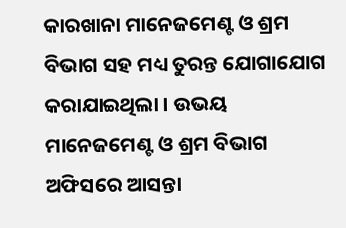କାରଖାନା ମାନେଜମେଣ୍ଟ ଓ ଶ୍ରମ ବିଭାଗ ସହ ମଧ୍ୟ ତୁରନ୍ତ ଯୋଗାଯୋଗ କରାଯାଇଥିଲା । ଉଭୟ ମାନେଜମେଣ୍ଟ ଓ ଶ୍ରମ ବିଭାଗ ଅଫିସରେ ଆସନ୍ତା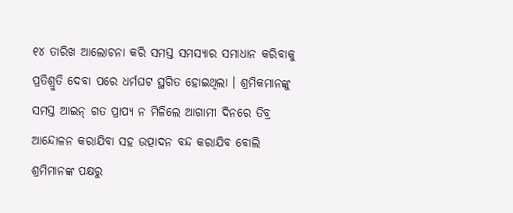୧୪ ତାରିଖ ଆଲୋଚନା କରି ସମସ୍ତ ସମସ୍ୟାର ସମାଧାନ କରିବାକୁ ପ୍ରତିଶ୍ରୁତି ଦେବା ପରେ ଧର୍ମଘଟ ସ୍ଥଗିତ ହୋଇଥିଲା । ଶ୍ରମିକମାନଙ୍କୁ ସମସ୍ତ ଆଇନ୍ ଗତ ପ୍ରାପ୍ୟ ନ ମିଳିଲେ ଆଗାମୀ ଦିନରେ ତିବ୍ର ଆନ୍ଦୋଳନ କରାଯିବା ସହ ଉତ୍ପାଦନ ବନ୍ଦ କରାଯିବ ବୋଲି ଶ୍ରମିମାନଙ୍କ ପକ୍ଷରୁ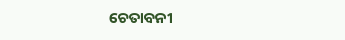ଚେତାବନୀ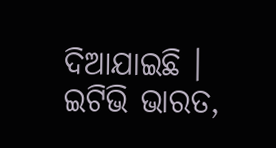ଦିଆଯାଇଛି ।
ଇଟିଭି ଭାରତ,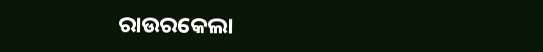ରାଉରକେଲା